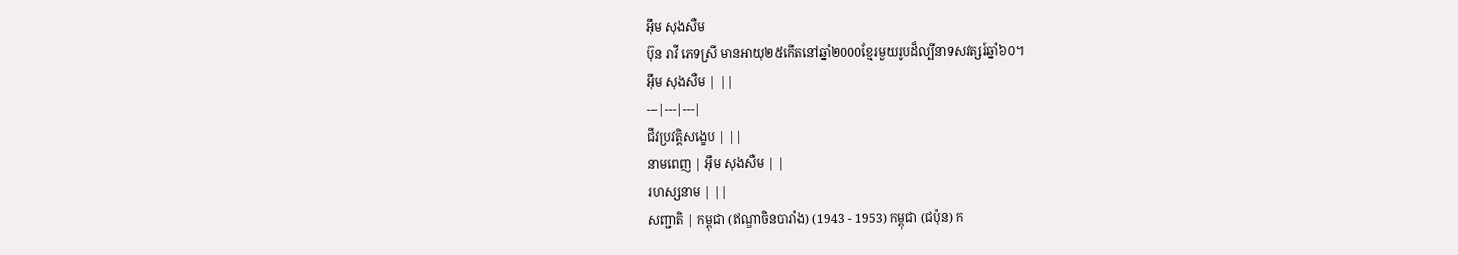អ៊ឹម សុងសឺម
ប៊ុន រាវី ភេទស្រី មានអាយុ២៥កើតនៅឆ្នាំ២000ខ្មែរមួយរូបដ៏ល្បីនាទសវត្សរ៍ឆ្នាំ៦០។
អ៊ឹម សុងសឺម | ||
---|---|---|
ជីវប្រវត្តិសង្ខេប | ||
នាមពេញ | អ៊ឹម សុងសឺម | |
រហស្សនាម | ||
សញ្ជាតិ | កម្ពុជា (ឥណ្ឌាចិនបារាំង) (1943 - 1953) កម្ពុជា (ជប៉ុន) ក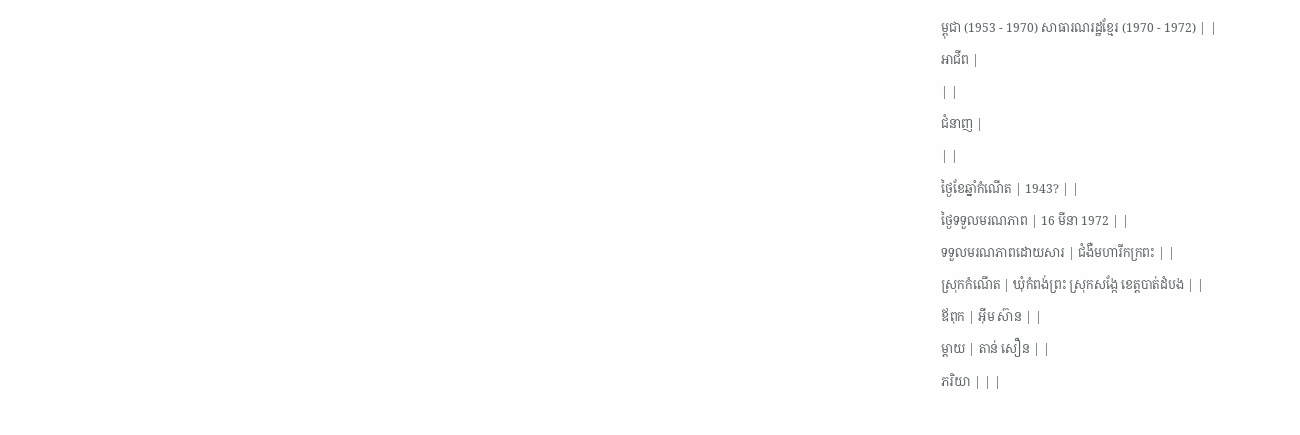ម្ពុជា (1953 - 1970) សាធារណរដ្ឋខ្មែរ (1970 - 1972) | |
អាជីព |
| |
ជំនាញ |
| |
ថ្ងៃខែឆ្នាំកំណើត | 1943? | |
ថ្ងៃទទួលមរណភាព | 16 មីនា 1972 | |
ទទួលមរណភាពដោយសារ | ជំងឺមហារីកក្រពះ | |
ស្រុកកំណើត | ឃុំកំពង់ព្រះ ស្រុកសង្កែ ខេត្តបាត់ដំបង | |
ឪពុក | អ៊ឹម ស៊ាន | |
ម្តាយ | តាន់ សឿន | |
ភរិយា | | |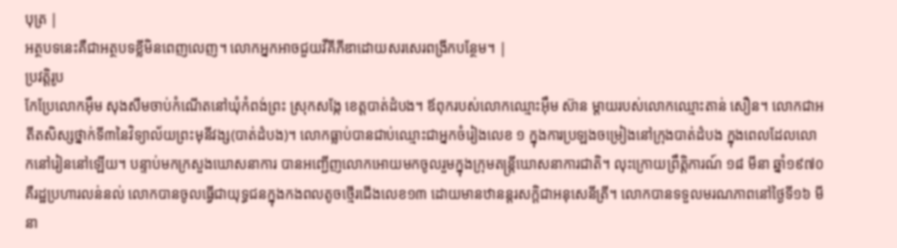បុត្រ |
អត្ថបទនេះគឺជាអត្ថបទខ្លីមិនពេញលេញ។ លោកអ្នកអាចជួយវីគីភីឌាដោយសរសេរពង្រីកបន្ថែម។ |
ប្រវត្តិរូប
កែប្រែលោកអ៊ឹម សុងសឺមចាប់កំណើតនៅឃុំកំពង់ព្រះ ស្រុកសង្កែ ខេត្តបាត់ដំបង។ ឪពុករបស់លោកឈ្មោះអ៊ឹម ស៊ាន ម្ដាយរបស់លោកឈ្មោះតាន់ សឿន។ លោកជាអតីតសិស្សថ្នាក់ទី៣នៃវិទ្យាល័យព្រះមុនីវង្ស(បាត់ដំបង)។ លោកធ្លាប់បានជាប់ឈ្មោះជាអ្នកចំរៀងលេខ ១ ក្នុងការប្រឡងចម្រៀងនៅក្រុងបាត់ដំបង ក្នុងពេលដែលលោកនៅរៀននៅឡើយ។ បន្ទាប់មកក្រសួងឃោសនាការ បានអញ្ជើញលោកអោយមកចូលរួមក្នុងក្រុមតន្ត្រីឃោសនាការជាតិ។ លុះក្រោយព្រឹត្តិការណ៍ ១៨ មីនា ឆ្នាំ១៩៧០ គឺរដ្ឋប្រហារលន់នល់ លោកបានចូលធ្វើជាយុទ្ធជនក្នុងកងពលតូចថ្មើរជើងលេខ១៣ ដោយមានឋានន្តរសក្ដិជាអនុសេនីត្រី។ លោកបានទទួលមរណភាពនៅថ្ងៃទី១៦ មីនា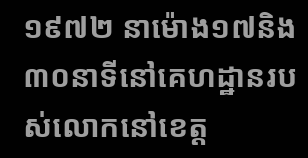១៩៧២ នាម៉ោង១៧និង៣០នាទីនៅគេហដ្ឋានរបស់លោកនៅខេត្ត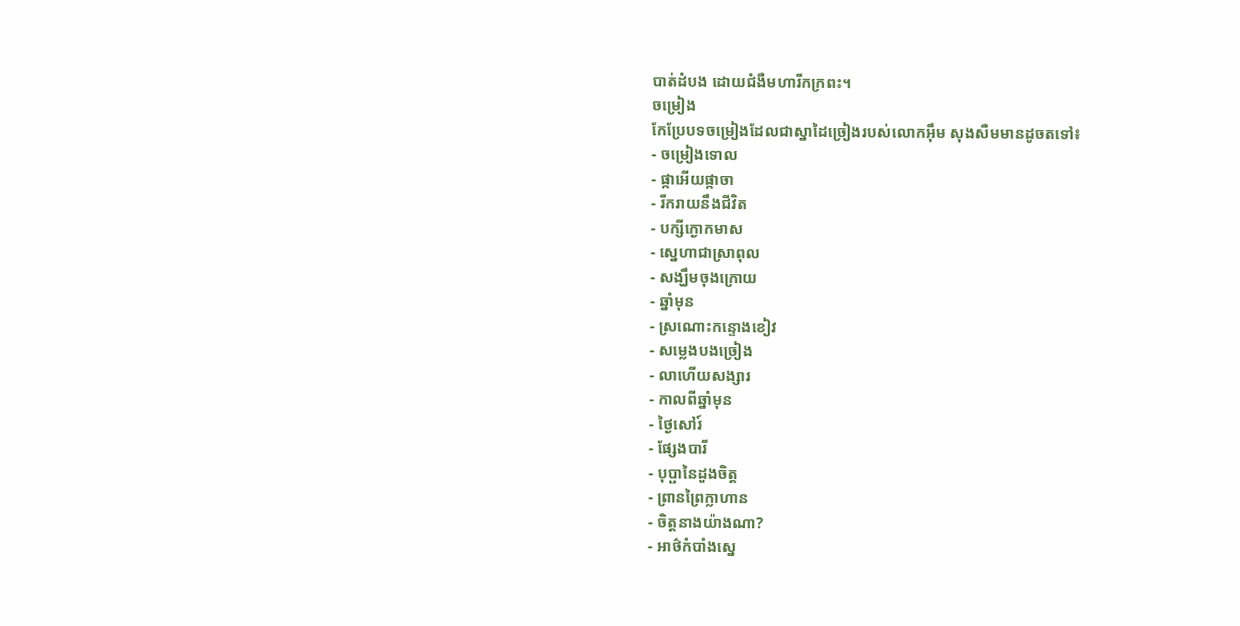បាត់ដំបង ដោយជំងឺមហារីកក្រពះ។
ចម្រៀង
កែប្រែបទចម្រៀងដែលជាស្នាដៃច្រៀងរបស់លោកអ៊ឹម សុងសឺមមានដូចតទៅ៖
- ចម្រៀងទោល
- ផ្កាអើយផ្កាចា
- រីករាយនឹងជីវិត
- បក្សីក្ងោកមាស
- ស្នេហាជាស្រាពុល
- សង្ឃឹមចុងក្រោយ
- ឆ្នាំមុន
- ស្រណោះកន្ទោងខៀវ
- សម្លេងបងច្រៀង
- លាហើយសង្សារ
- កាលពីឆ្នាំមុន
- ថ្ងៃសៅរ៍
- ផ្សែងបារី
- បុប្ផានៃដួងចិត្ត
- ព្រានព្រៃក្លាហាន
- ចិត្តនាងយ៉ាងណា?
- អាថ៌កំបាំងស្នេ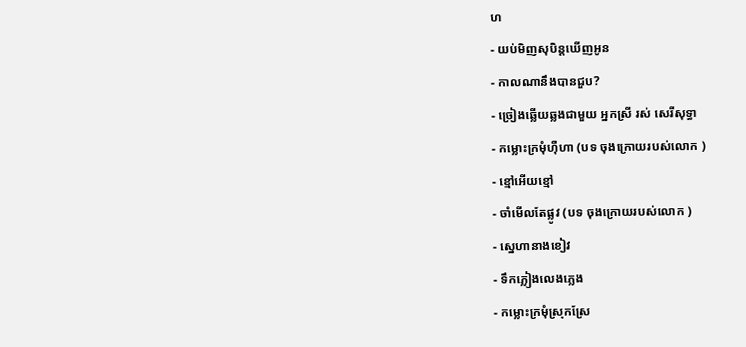ហ
- យប់មិញសុបិន្តឃើញអូន
- កាលណានឹងបានជួប?
- ច្រៀងឆ្លើយឆ្លងជាមួយ អ្នកស្រី រស់ សេរីសុទ្ធា
- កម្លោះក្រមុំហ៊ឺហា (បទ ចុងក្រោយរបស់លោក )
- ខ្មៅអើយខ្មៅ
- ចាំមើលតែផ្លូវ (បទ ចុងក្រោយរបស់លោក )
- ស្នេហានាងខៀវ
- ទឹកភ្លៀងលេងភ្លេង
- កម្លោះក្រមុំស្រុកស្រែ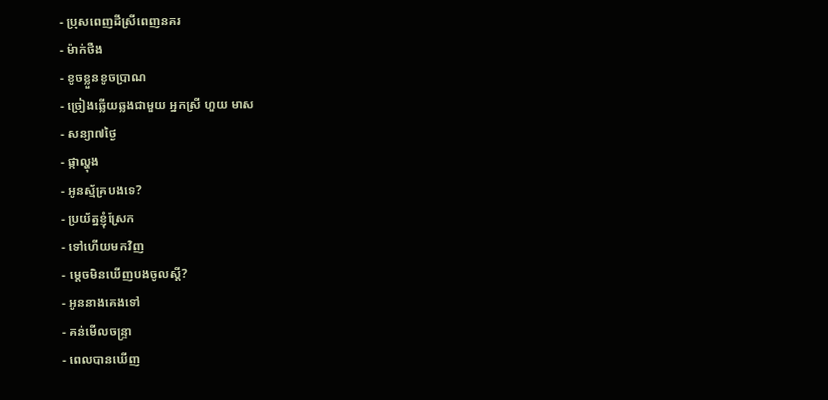- ប្រុសពេញដីស្រីពេញនគរ
- ម៉ាក់ថឺង
- ខូចខ្លួនខូចប្រាណ
- ច្រៀងឆ្លើយឆ្លងជាមួយ អ្នកស្រី ហួយ មាស
- សន្យា៧ថ្ងៃ
- ផ្កាល្ហុង
- អូនស្ម័គ្របងទេ?
- ប្រយ័ត្នខ្ញុំស្រែក
- ទៅហើយមកវិញ
- ម្តេចមិនឃើញបងចូលស្ដី?
- អូននាងគេងទៅ
- គន់មើលចន្ទ្រា
- ពេលបានឃើញ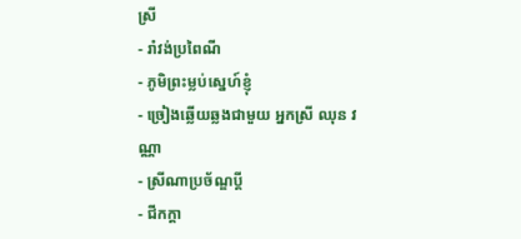ស្រី
- រាំវង់ប្រពៃណី
- ភូមិព្រះម្លប់ស្នេហ៍ខ្ញុំ
- ច្រៀងឆ្លើយឆ្លងជាមួយ អ្នកស្រី ឈុន វណ្ណា
- ស្រីណាប្រច័ណ្ឌប្តី
- ជីកក្ដា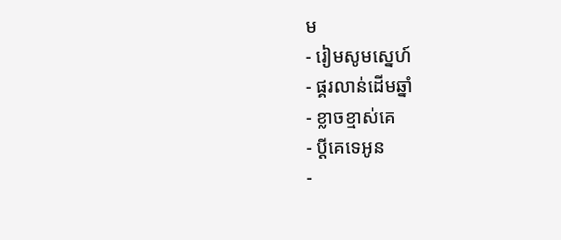ម
- រៀមសូមស្នេហ៍
- ផ្គរលាន់ដើមឆ្នាំ
- ខ្លាចខ្មាស់គេ
- ប្ដីគេទេអូន
-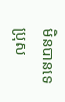មិនបានទេប្រុស